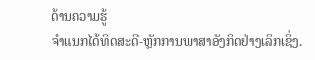ດ້ານຄວາມຮູ້
ຈຳແນກໄດ້ທິດສະດີ-ຫຼັກການພາສາອັງກິດຢ່າງເລິກເຊິ່ງ.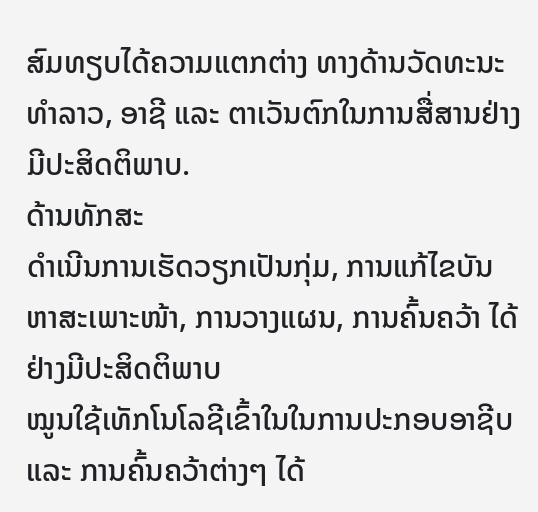ສົມທຽບໄດ້ຄວາມແຕກຕ່າງ ທາງດ້ານວັດທະນະທຳລາວ, ອາຊີ ແລະ ຕາເວັນຕົກໃນການສື່ສານຢ່າງມີປະສິດຕິພາບ.
ດ້ານທັກສະ
ດຳເນີນການເຮັດວຽກເປັນກຸ່ມ, ການແກ້ໄຂບັນຫາສະເພາະໜ້າ, ການວາງແຜນ, ການຄົ້ນຄວ້າ ໄດ້ຢ່າງມີປະສິດຕິພາບ
ໝູນໃຊ້ເທັກໂນໂລຊີເຂົ້າໃນໃນການປະກອບອາຊີບ ແລະ ການຄົ້ນຄວ້າຕ່າງໆ ໄດ້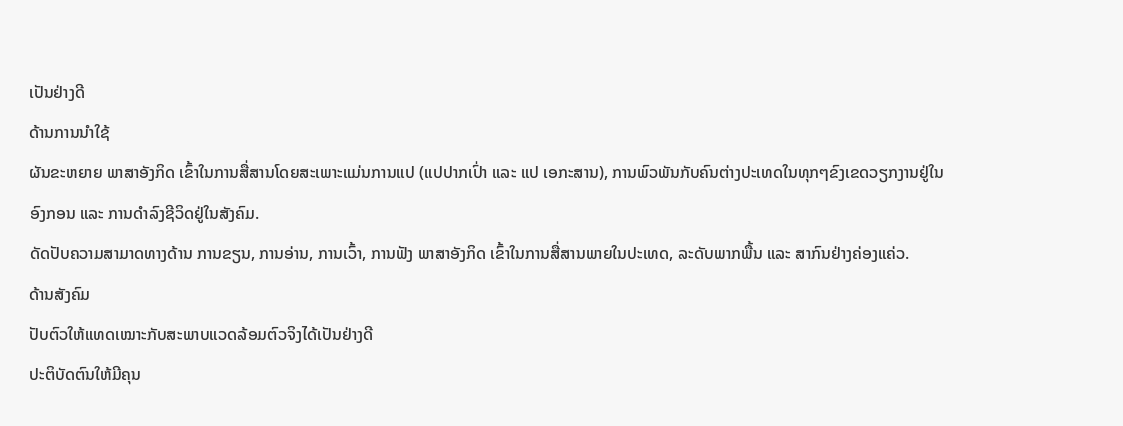ເປັນຢ່າງດີ
ດ້ານການນຳໃຊ້
ຜັນຂະຫຍາຍ ພາສາອັງກິດ ເຂົ້າໃນການສື່ສານໂດຍສະເພາະແມ່ນການແປ (ແປປາກເປົ່າ ແລະ ແປ ເອກະສານ), ການພົວພັນກັບຄົນຕ່າງປະເທດໃນທຸກໆຂົງເຂດວຽກງານຢູ່ໃນອົງກອນ ແລະ ການດຳລົງຊີວິດຢູ່ໃນສັງຄົມ.
ດັດປັບຄວາມສາມາດທາງດ້ານ ການຂຽນ, ການອ່ານ, ການເວົ້າ, ການຟັງ ພາສາອັງກິດ ເຂົ້າໃນການສື່ສານພາຍໃນປະເທດ, ລະດັບພາກພື້ນ ແລະ ສາກົນຢ່າງຄ່ອງແຄ່ວ.
ດ້ານສັງຄົມ
ປັບຕົວໃຫ້ແທດເໝາະກັບສະພາບແວດລ້ອມຕົວຈິງໄດ້ເປັນຢ່າງດີ
ປະຕິບັດຕົນໃຫ້ມີຄຸນ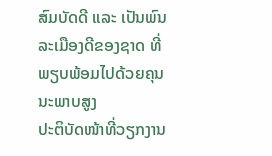ສົມບັດດີ ແລະ ເປັນພົນລະເມືອງດີຂອງຊາດ ທີ່ພຽບພ້ອມໄປດ້ວຍຄຸນນະພາບສູງ
ປະຕິບັດໜ້າທີ່ວຽກງານ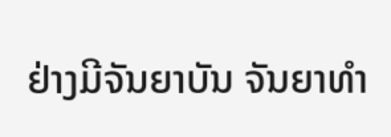ຢ່າງມີຈັນຍາບັນ ຈັນຍາທຳ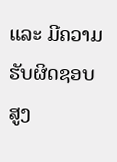ແລະ ມີຄວາມຮັບຜິດຊອບສູງ